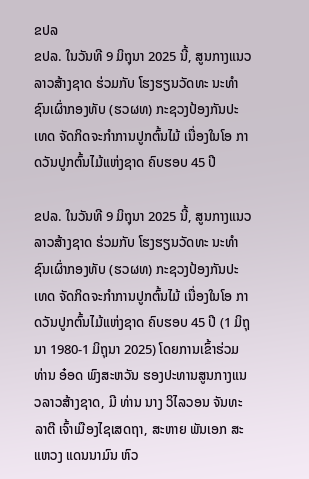ຂປລ
ຂປລ. ໃນວັນທີ 9 ມິຖຸນາ 2025 ນີ້, ສູນກາງແນວລາວສ້າງຊາດ ຮ່ວມກັບ ໂຮງຮຽນວັດທະ ນະທຳຊົນເຜົ່າກອງທັບ (ຮວຜທ) ກະຊວງປ້ອງກັນປະເທດ ຈັດກິດຈະກຳການປູກຕົ້ນໄມ້ ເນື່ອງໃນໂອ ກາດວັນປູກຕົ້ນໄມ້ແຫ່ງຊາດ ຄົບຮອບ 45 ປີ

ຂປລ. ໃນວັນທີ 9 ມິຖຸນາ 2025 ນີ້, ສູນກາງແນວລາວສ້າງຊາດ ຮ່ວມກັບ ໂຮງຮຽນວັດທະ ນະທຳຊົນເຜົ່າກອງທັບ (ຮວຜທ) ກະຊວງປ້ອງກັນປະເທດ ຈັດກິດຈະກຳການປູກຕົ້ນໄມ້ ເນື່ອງໃນໂອ ກາດວັນປູກຕົ້ນໄມ້ແຫ່ງຊາດ ຄົບຮອບ 45 ປີ (1 ມິຖຸນາ 1980-1 ມິຖຸນາ 2025) ໂດຍການເຂົ້າຮ່ວມ ທ່ານ ອ໋ອດ ພົງສະຫວັນ ຮອງປະທານສູນກາງແນວລາວສ້າງຊາດ, ມີ ທ່ານ ນາງ ວິໄລວອນ ຈັນທະລາຕີ ເຈົ້າເມືອງໄຊເສດຖາ, ສະຫາຍ ພັນເອກ ສະແຫວງ ແດນນາມົນ ຫົວ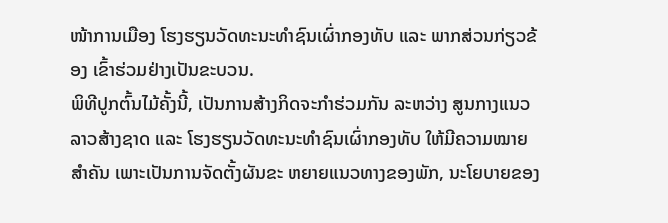ໜ້າການເມືອງ ໂຮງຮຽນວັດທະນະທຳຊົນເຜົ່າກອງທັບ ແລະ ພາກສ່ວນກ່ຽວຂ້ອງ ເຂົ້າຮ່ວມຢ່າງເປັນຂະບວນ.
ພິທີປູກຕົ້ນໄມ້ຄັ້ງນີ້, ເປັນການສ້າງກິດຈະກໍາຮ່ວມກັນ ລະຫວ່າງ ສູນກາງແນວລາວສ້າງຊາດ ແລະ ໂຮງຮຽນວັດທະນະທຳຊົນເຜົ່າກອງທັບ ໃຫ້ມີຄວາມໝາຍສໍາຄັນ ເພາະເປັນການຈັດຕັ້ງຜັນຂະ ຫຍາຍແນວທາງຂອງພັກ, ນະໂຍບາຍຂອງ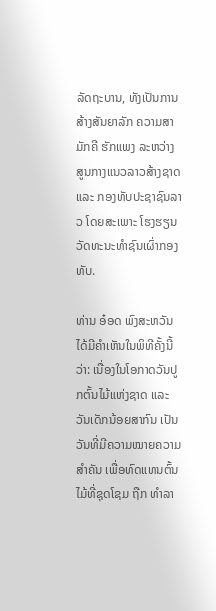ລັດຖະບານ, ທັງເປັນການສ້າງສັນຍາລັກ ຄວາມສາມັກຄີ ຮັກແພງ ລະຫວ່າງ ສູນກາງແນວລາວສ້າງຊາດ ແລະ ກອງທັບປະຊາຊົນລາວ ໂດຍສະເພາະ ໂຮງຮຽນວັດທະນະທຳຊົນເຜົ່າກອງທັບ.

ທ່ານ ອ໋ອດ ພົງສະຫວັນ ໄດ້ມີຄໍາເຫັນໃນພິທີຄັ້ງນີ້ວ່າ: ເນື່ອງໃນໂອກາດວັນປູກຕົ້ນໄມ້ແຫ່ງຊາດ ແລະ ວັນເດັກນ້ອຍສາກົນ ເປັນວັນທີ່ມີຄວາມໝາຍຄວາມສໍາຄັນ ເພື່ອທົດແທນຕົ້ນໄມ້ທີ່ຊຸດໂຊມ ຖືກ ທໍາລາ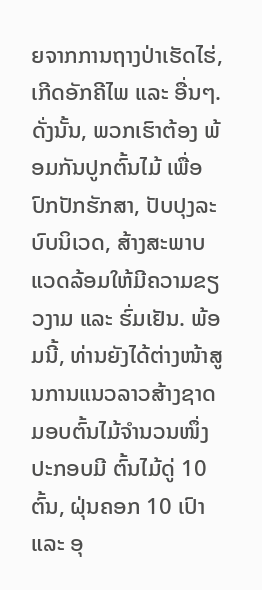ຍຈາກການຖາງປ່າເຮັດໄຮ່, ເກີດອັກຄີໄພ ແລະ ອື່ນໆ. ດັ່ງນັ້ນ, ພວກເຮົາຕ້ອງ ພ້ອມກັນປູກຕົ້ນໄມ້ ເພື່ອປົກປັກຮັກສາ, ປັບປຸງລະບົບນິເວດ, ສ້າງສະພາບແວດລ້ອມໃຫ້ມີຄວາມຂຽວງາມ ແລະ ຮົ່ມເຢັນ. ພ້ອມນີ້, ທ່ານຍັງໄດ້ຕ່າງໜ້າສູນການແນວລາວສ້າງຊາດ ມອບຕົ້ນໄມ້ຈຳນວນໜຶ່ງ ປະກອບມີ ຕົ້ນໄມ້ດູ່ 10 ຕົ້ນ, ຝຸ່ນຄອກ 10 ເປົາ ແລະ ອຸ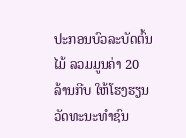ປະກອນບົວລະບັດຕົ້ນໄມ້ ລວມມູນຄ່າ 20 ລ້ານກີບ ໃຫ້ໂຮງຮຽນວັດທະນະທຳຊົນ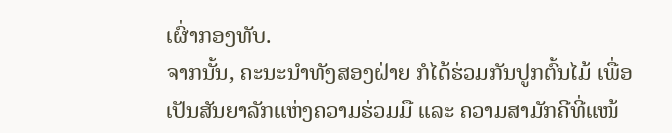ເຜົ່າກອງທັບ.
ຈາກນັ້ນ, ຄະນະນໍາທັງສອງຝ່າຍ ກໍໄດ້ຮ່ວມກັນປູກຕົ້ນໄມ້ ເພື່ອເປັນສັນຍາລັກແຫ່ງຄວາມຮ່ວມມື ແລະ ຄວາມສາມັກຄີທີ່ແໜ້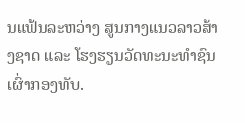ນແຟ້ນລະຫວ່າງ ສູນກາງແນວລາວສ້າງຊາດ ແລະ ໂຮງຮຽນວັດທະນະທຳຊົນເຜົ່າກອງທັບ.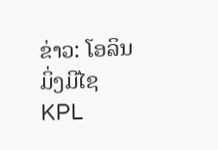ຂ່າວ: ໂອລິນ ມິ່ງມີໄຊ
KPL